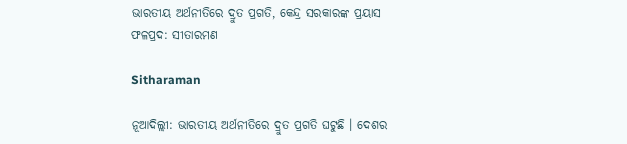ଭାରତୀୟ ଅର୍ଥନୀତିରେ ଦ୍ରୁତ ପ୍ରଗତି, କେନ୍ଦ୍ର ସରକାରଙ୍କ ପ୍ରୟାସ ଫଳପ୍ରଦ: ସୀତାରମଣ

Sitharaman

ନୂଆଦିଲ୍ଲୀ: ଭାରତୀୟ ଅର୍ଥନୀତିରେ ଦ୍ରୁତ ପ୍ରଗତି ଘଟୁଛି । ଦେଶର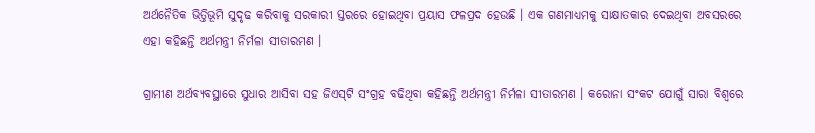ଅର୍ଥନୈତିକ ଭିତ୍ତିଭୂମି ସୁଦୃଢ କରିବାକୁ ସରକାରୀ ସ୍ତରରେ ହୋଇଥିବା ପ୍ରୟାସ ଫଳପ୍ରଦ ହେଉଛି । ଏକ ଗଣମାଧ୍ୟମକୁ ସାକ୍ଷାତକାର ଦେଇଥିବା ଅବସରରେ ଏହା କହିଛନ୍ତି ଅର୍ଥମନ୍ତ୍ରୀ ନିର୍ମଳା ସୀତାରମଣ ।

ଗ୍ରାମୀଣ ଅର୍ଥବ୍ୟବସ୍ଥାରେ ସୁଧାର ଆସିବା ସହ ଜିଏସ୍‌ଟି ସଂଗ୍ରହ ବଢିଥିବା କହିଛନ୍ତି ଅର୍ଥମନ୍ତ୍ରୀ ନିର୍ମଳା ସୀତାରମଣ । କରୋନା ସଂକଟ ଯୋଗୁଁ ସାରା ବିଶ୍ୱରେ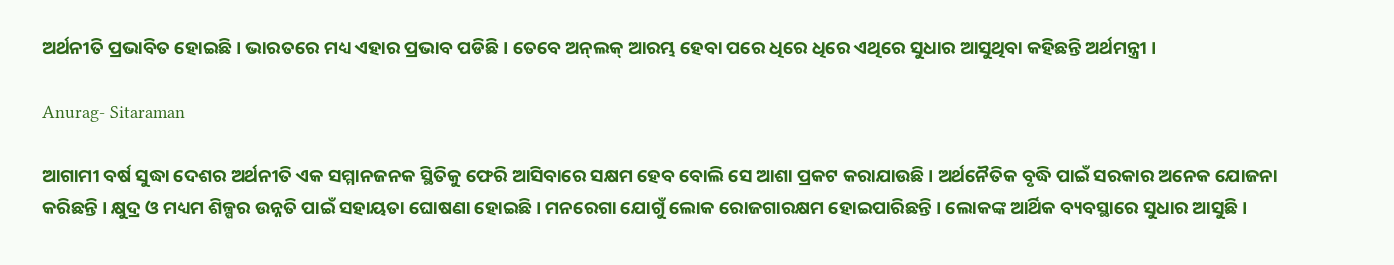ଅର୍ଥନୀତି ପ୍ରଭାବିତ ହୋଇଛି । ଭାରତରେ ମଧ୍ୟ ଏହାର ପ୍ରଭାବ ପଡିଛି । ତେବେ ଅନ୍‌ଲକ୍‌ ଆରମ୍ଭ ହେବା ପରେ ଧିରେ ଧିରେ ଏଥିରେ ସୁଧାର ଆସୁଥିବା କହିଛନ୍ତି ଅର୍ଥମନ୍ତ୍ରୀ ।

Anurag- Sitaraman

ଆଗାମୀ ବର୍ଷ ସୁଦ୍ଧା ଦେଶର ଅର୍ଥନୀତି ଏକ ସମ୍ମାନଜନକ ସ୍ଥିତିକୁ ଫେରି ଆସିବାରେ ସକ୍ଷମ ହେବ ବୋଲି ସେ ଆଶା ପ୍ରକଟ କରାଯାଉଛି । ଅର୍ଥନୈତିକ ବୃଦ୍ଧି ପାଇଁ ସରକାର ଅନେକ ଯୋଜନା କରିଛନ୍ତି । କ୍ଷୁଦ୍ର ଓ ମଧ୍ୟମ ଶିଳ୍ପର ଉନ୍ନତି ପାଇଁ ସହାୟତା ଘୋଷଣା ହୋଇଛି । ମନରେଗା ଯୋଗୁଁ ଲୋକ ରୋଜଗାରକ୍ଷମ ହୋଇପାରିଛନ୍ତି । ଲୋକଙ୍କ ଆର୍ଥିକ ବ୍ୟବସ୍ଥାରେ ସୁଧାର ଆସୁଛି ।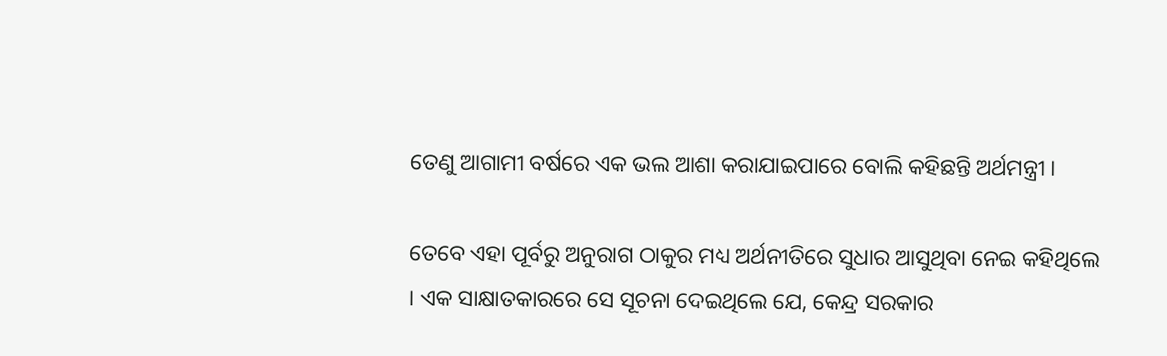ତେଣୁ ଆଗାମୀ ବର୍ଷରେ ଏକ ଭଲ ଆଶା କରାଯାଇପାରେ ବୋଲି କହିଛନ୍ତି ଅର୍ଥମନ୍ତ୍ରୀ ।

ତେବେ ଏହା ପୂର୍ବରୁ ଅନୁରାଗ ଠାକୁର ମଧ୍ୟ ଅର୍ଥନୀତିରେ ସୁଧାର ଆସୁଥିବା ନେଇ କହିଥିଲେ । ଏକ ସାକ୍ଷାତକାରରେ ସେ ସୂଚନା ଦେଇଥିଲେ ଯେ, କେନ୍ଦ୍ର ସରକାର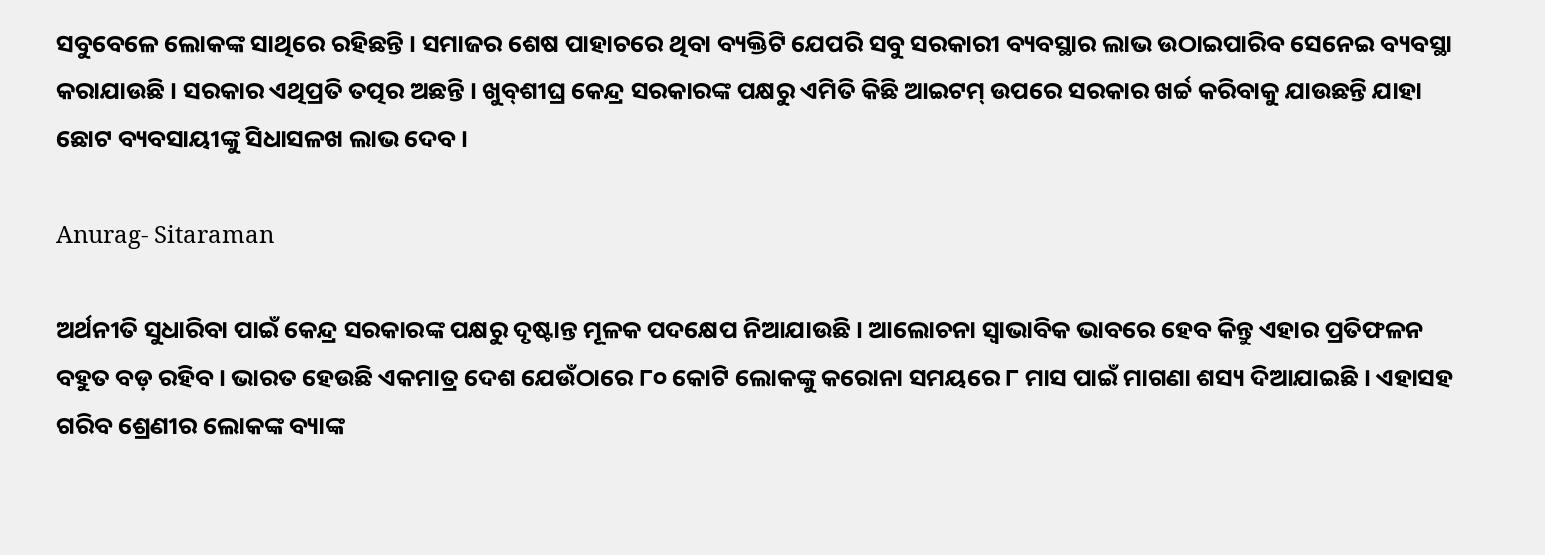ସବୁବେଳେ ଲୋକଙ୍କ ସାଥିରେ ରହିଛନ୍ତି । ସମାଜର ଶେଷ ପାହାଚରେ ଥିବା ବ୍ୟକ୍ତିଟି ଯେପରି ସବୁ ସରକାରୀ ବ୍ୟବସ୍ଥାର ଲାଭ ଉଠାଇପାରିବ ସେନେଇ ବ୍ୟବସ୍ଥା କରାଯାଉଛି । ସରକାର ଏଥିପ୍ରତି ତତ୍ପର ଅଛନ୍ତି । ଖୁବ୍‌ଶୀଘ୍ର କେନ୍ଦ୍ର ସରକାରଙ୍କ ପକ୍ଷରୁ ଏମିତି କିଛି ଆଇଟମ୍ ଉପରେ ସରକାର ଖର୍ଚ୍ଚ କରିବାକୁ ଯାଉଛନ୍ତି ଯାହା ଛୋଟ ବ୍ୟବସାୟୀଙ୍କୁ ସିଧାସଳଖ ଲାଭ ଦେବ ।

Anurag- Sitaraman

ଅର୍ଥନୀତି ସୁଧାରିବା ପାଇଁ କେନ୍ଦ୍ର ସରକାରଙ୍କ ପକ୍ଷରୁ ଦୃଷ୍ଟାନ୍ତ ମୂଳକ ପଦକ୍ଷେପ ନିଆଯାଉଛି । ଆଲୋଚନା ସ୍ୱାଭାବିକ ଭାବରେ ହେବ କିନ୍ତୁ ଏହାର ପ୍ରତିଫଳନ ବହୁତ ବଡ଼ ରହିବ । ଭାରତ ହେଉଛି ଏକମାତ୍ର ଦେଶ ଯେଉଁଠାରେ ୮୦ କୋଟି ଲୋକଙ୍କୁ କରୋନା ସମୟରେ ୮ ମାସ ପାଇଁ ମାଗଣା ଶସ୍ୟ ଦିଆଯାଇଛି । ଏହାସହ ଗରିବ ଶ୍ରେଣୀର ଲୋକଙ୍କ ବ୍ୟାଙ୍କ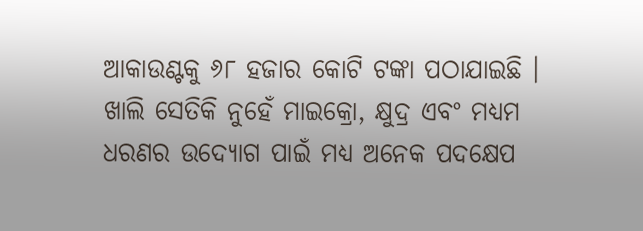ଆକାଉଣ୍ଟକୁ ୬୮ ହଜାର କୋଟି ଟଙ୍କା ପଠାଯାଇଛି । ଖାଲି ସେତିକି ନୁହେଁ ମାଇକ୍ରୋ, କ୍ଷୁଦ୍ର ଏବଂ ମଧ୍ୟମ ଧରଣର ଉଦ୍ୟୋଗ ପାଇଁ ମଧ୍ୟ ଅନେକ ପଦକ୍ଷେପ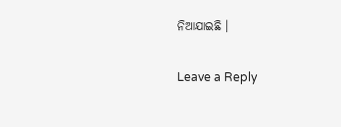ନିଆଯାଇଛି ।

Leave a Reply